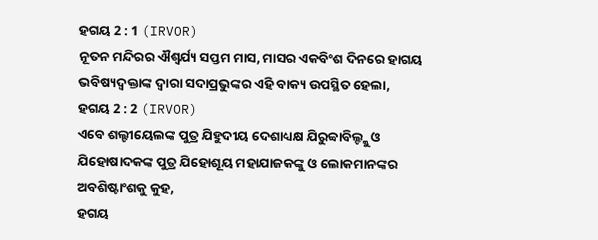ହଗୟ 2 : 1 (IRVOR)
ନୂତନ ମନ୍ଦିରର ଐଶ୍ୱର୍ଯ୍ୟ ସପ୍ତମ ମାସ, ମାସର ଏକବିଂଶ ଦିନରେ ହାଗୟ ଭବିଷ୍ୟଦ୍ବକ୍ତାଙ୍କ ଦ୍ୱାରା ସଦାପ୍ରଭୁଙ୍କର ଏହି ବାକ୍ୟ ଉପସ୍ଥିତ ହେଲା,
ହଗୟ 2 : 2 (IRVOR)
ଏବେ ଶଲ୍ଟୀୟେଲଙ୍କ ପୁତ୍ର ଯିହୁଦୀୟ ଦେଶାଧ୍ୟକ୍ଷ ଯିରୁବ୍ବାବିଲ୍ଙ୍କୁ ଓ ଯିହୋଷାଦକଙ୍କ ପୁତ୍ର ଯିହୋଶୂୟ ମହାଯାଜକଙ୍କୁ ଓ ଲୋକମାନଙ୍କର ଅବଶିଷ୍ଟାଂଶକୁ କୁହ,
ହଗୟ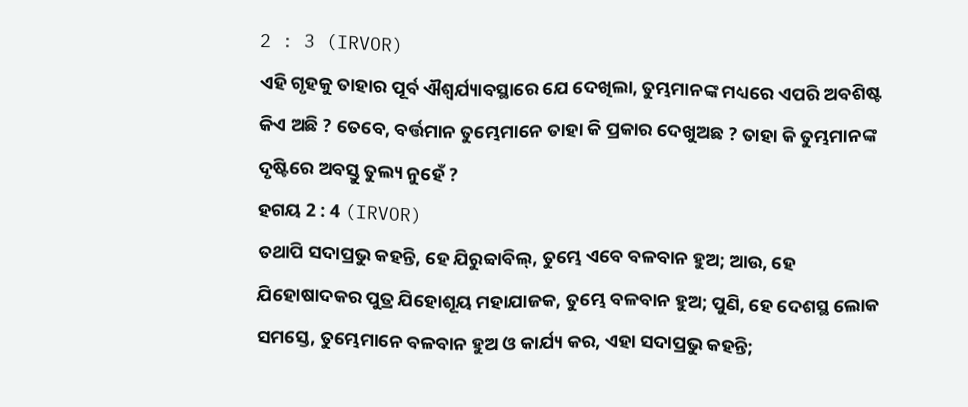2 : 3 (IRVOR)
ଏହି ଗୃହକୁ ତାହାର ପୂର୍ବ ଐଶ୍ୱର୍ଯ୍ୟାବସ୍ଥାରେ ଯେ ଦେଖିଲା, ତୁମ୍ଭମାନଙ୍କ ମଧ୍ୟରେ ଏପରି ଅବଶିଷ୍ଟ କିଏ ଅଛି ? ତେବେ, ବର୍ତ୍ତମାନ ତୁମ୍ଭେମାନେ ତାହା କି ପ୍ରକାର ଦେଖୁଅଛ ? ତାହା କି ତୁମ୍ଭମାନଙ୍କ ଦୃଷ୍ଟିରେ ଅବସ୍ତୁ ତୁଲ୍ୟ ନୁହେଁ ?
ହଗୟ 2 : 4 (IRVOR)
ତଥାପି ସଦାପ୍ରଭୁ କହନ୍ତି, ହେ ଯିରୁବ୍ବାବିଲ୍, ତୁମ୍ଭେ ଏବେ ବଳବାନ ହୁଅ; ଆଉ, ହେ ଯିହୋଷାଦକର ପୁତ୍ର ଯିହୋଶୂୟ ମହାଯାଜକ, ତୁମ୍ଭେ ବଳବାନ ହୁଅ; ପୁଣି, ହେ ଦେଶସ୍ଥ ଲୋକ ସମସ୍ତେ, ତୁମ୍ଭେମାନେ ବଳବାନ ହୁଅ ଓ କାର୍ଯ୍ୟ କର, ଏହା ସଦାପ୍ରଭୁ କହନ୍ତି;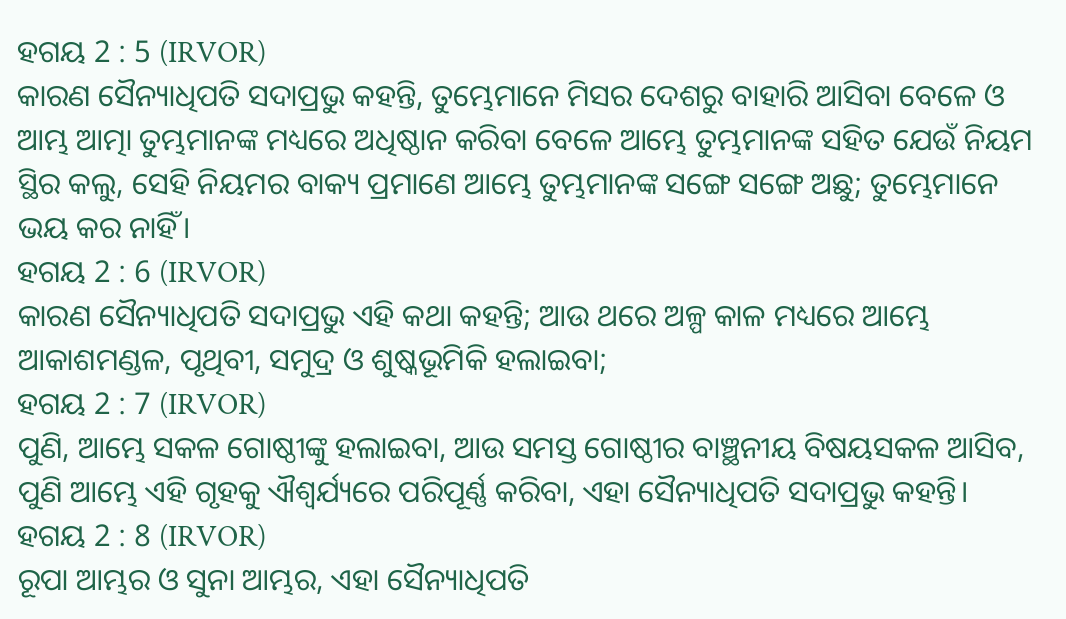ହଗୟ 2 : 5 (IRVOR)
କାରଣ ସୈନ୍ୟାଧିପତି ସଦାପ୍ରଭୁ କହନ୍ତି, ତୁମ୍ଭେମାନେ ମିସର ଦେଶରୁ ବାହାରି ଆସିବା ବେଳେ ଓ ଆମ୍ଭ ଆତ୍ମା ତୁମ୍ଭମାନଙ୍କ ମଧ୍ୟରେ ଅଧିଷ୍ଠାନ କରିବା ବେଳେ ଆମ୍ଭେ ତୁମ୍ଭମାନଙ୍କ ସହିତ ଯେଉଁ ନିୟମ ସ୍ଥିର କଲୁ, ସେହି ନିୟମର ବାକ୍ୟ ପ୍ରମାଣେ ଆମ୍ଭେ ତୁମ୍ଭମାନଙ୍କ ସଙ୍ଗେ ସଙ୍ଗେ ଅଛୁ; ତୁମ୍ଭେମାନେ ଭୟ କର ନାହିଁ।
ହଗୟ 2 : 6 (IRVOR)
କାରଣ ସୈନ୍ୟାଧିପତି ସଦାପ୍ରଭୁ ଏହି କଥା କହନ୍ତି; ଆଉ ଥରେ ଅଳ୍ପ କାଳ ମଧ୍ୟରେ ଆମ୍ଭେ ଆକାଶମଣ୍ଡଳ, ପୃଥିବୀ, ସମୁଦ୍ର ଓ ଶୁଷ୍କଭୂମିକି ହଲାଇବା;
ହଗୟ 2 : 7 (IRVOR)
ପୁଣି, ଆମ୍ଭେ ସକଳ ଗୋଷ୍ଠୀଙ୍କୁ ହଲାଇବା, ଆଉ ସମସ୍ତ ଗୋଷ୍ଠୀର ବାଞ୍ଛନୀୟ ବିଷୟସକଳ ଆସିବ, ପୁଣି ଆମ୍ଭେ ଏହି ଗୃହକୁ ଐଶ୍ୱର୍ଯ୍ୟରେ ପରିପୂର୍ଣ୍ଣ କରିବା, ଏହା ସୈନ୍ୟାଧିପତି ସଦାପ୍ରଭୁ କହନ୍ତି।
ହଗୟ 2 : 8 (IRVOR)
ରୂପା ଆମ୍ଭର ଓ ସୁନା ଆମ୍ଭର, ଏହା ସୈନ୍ୟାଧିପତି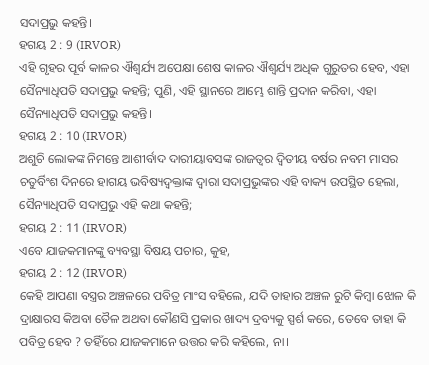ସଦାପ୍ରଭୁ କହନ୍ତି।
ହଗୟ 2 : 9 (IRVOR)
ଏହି ଗୃହର ପୂର୍ବ କାଳର ଐଶ୍ୱର୍ଯ୍ୟ ଅପେକ୍ଷା ଶେଷ କାଳର ଐଶ୍ୱର୍ଯ୍ୟ ଅଧିକ ଗୁରୁତର ହେବ, ଏହା ସୈନ୍ୟାଧିପତି ସଦାପ୍ରଭୁ କହନ୍ତି; ପୁଣି, ଏହି ସ୍ଥାନରେ ଆମ୍ଭେ ଶାନ୍ତି ପ୍ରଦାନ କରିବା, ଏହା ସୈନ୍ୟାଧିପତି ସଦାପ୍ରଭୁ କହନ୍ତି।
ହଗୟ 2 : 10 (IRVOR)
ଅଶୁଚି ଲୋକଙ୍କ ନିମନ୍ତେ ଆଶୀର୍ବାଦ ଦାରୀୟାବସଙ୍କ ରାଜତ୍ଵର ଦ୍ୱିତୀୟ ବର୍ଷର ନବମ ମାସର ଚତୁର୍ବିଂଶ ଦିନରେ ହାଗୟ ଭବିଷ୍ୟଦ୍ବକ୍ତାଙ୍କ ଦ୍ୱାରା ସଦାପ୍ରଭୁଙ୍କର ଏହି ବାକ୍ୟ ଉପସ୍ଥିତ ହେଲା, ସୈନ୍ୟାଧିପତି ସଦାପ୍ରଭୁ ଏହି କଥା କହନ୍ତି;
ହଗୟ 2 : 11 (IRVOR)
ଏବେ ଯାଜକମାନଙ୍କୁ ବ୍ୟବସ୍ଥା ବିଷୟ ପଚାର, କୁହ,
ହଗୟ 2 : 12 (IRVOR)
କେହି ଆପଣା ବସ୍ତ୍ରର ଅଞ୍ଚଳରେ ପବିତ୍ର ମାଂସ ବହିଲେ, ଯଦି ତାହାର ଅଞ୍ଚଳ ରୁଟି କିମ୍ବା ଝୋଳ କି ଦ୍ରାକ୍ଷାରସ କିଅବା ତୈଳ ଅଥବା କୌଣସି ପ୍ରକାର ଖାଦ୍ୟ ଦ୍ରବ୍ୟକୁ ସ୍ପର୍ଶ କରେ, ତେବେ ତାହା କି ପବିତ୍ର ହେବ ? ତହିଁରେ ଯାଜକମାନେ ଉତ୍ତର କରି କହିଲେ, ନା।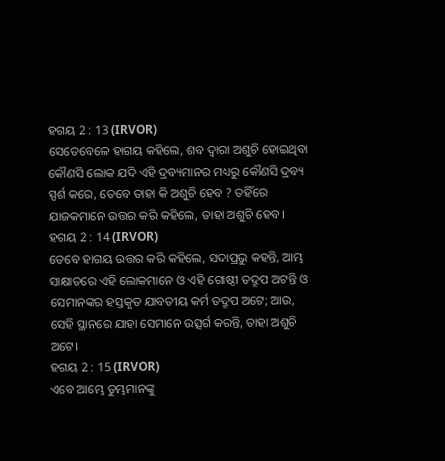ହଗୟ 2 : 13 (IRVOR)
ସେତେବେଳେ ହାଗୟ କହିଲେ, ଶବ ଦ୍ୱାରା ଅଶୁଚି ହୋଇଥିବା କୌଣସି ଲୋକ ଯଦି ଏହି ଦ୍ରବ୍ୟମାନର ମଧ୍ୟରୁ କୌଣସି ଦ୍ରବ୍ୟ ସ୍ପର୍ଶ କରେ, ତେବେ ତାହା କି ଅଶୁଚି ହେବ ? ତହିଁରେ ଯାଜକମାନେ ଉତ୍ତର କରି କହିଲେ, ତାହା ଅଶୁଚି ହେବ।
ହଗୟ 2 : 14 (IRVOR)
ତେବେ ହାଗୟ ଉତ୍ତର କରି କହିଲେ, ସଦାପ୍ରଭୁ କହନ୍ତି, ଆମ୍ଭ ସାକ୍ଷାତରେ ଏହି ଲୋକମାନେ ଓ ଏହି ଗୋଷ୍ଠୀ ତଦ୍ରୂପ ଅଟନ୍ତି ଓ ସେମାନଙ୍କର ହସ୍ତକୃତ ଯାବତୀୟ କର୍ମ ତଦ୍ରୂପ ଅଟେ; ଆଉ, ସେହି ସ୍ଥାନରେ ଯାହା ସେମାନେ ଉତ୍ସର୍ଗ କରନ୍ତି, ତାହା ଅଶୁଚି ଅଟେ।
ହଗୟ 2 : 15 (IRVOR)
ଏବେ ଆମ୍ଭେ ତୁମ୍ଭମାନଙ୍କୁ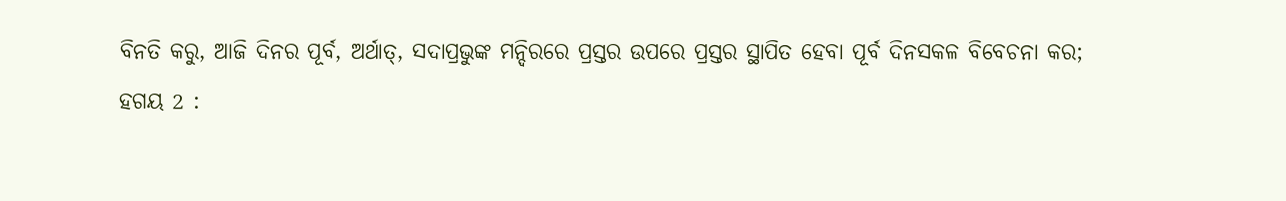ବିନତି କରୁ, ଆଜି ଦିନର ପୂର୍ବ, ଅର୍ଥାତ୍, ସଦାପ୍ରଭୁଙ୍କ ମନ୍ଦିରରେ ପ୍ରସ୍ତର ଉପରେ ପ୍ରସ୍ତର ସ୍ଥାପିତ ହେବା ପୂର୍ବ ଦିନସକଳ ବିବେଚନା କର;
ହଗୟ 2 :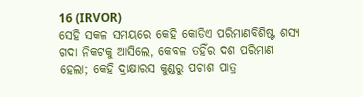16 (IRVOR)
ସେହି ସକଳ ସମୟରେ କେହି କୋଡିଏ ପରିମାଣବିଶିଷ୍ଟ ଶସ୍ୟ ଗଦା ନିକଟକୁ ଆସିଲେ, କେବଳ ତହିଁର ଦଶ ପରିମାଣ ହେଲା; କେହି ଦ୍ରାକ୍ଷାରସ କୁଣ୍ଡରୁ ପଚାଶ ପାତ୍ର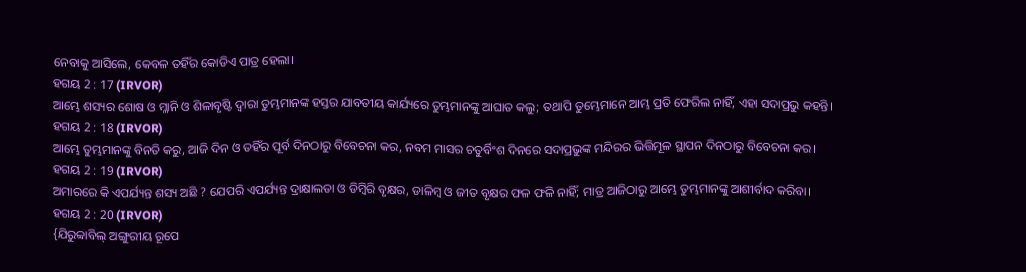ନେବାକୁ ଆସିଲେ, କେବଳ ତହିଁର କୋଡିଏ ପାତ୍ର ହେଲା।
ହଗୟ 2 : 17 (IRVOR)
ଆମ୍ଭେ ଶସ୍ୟର ଶୋଷ ଓ ମ୍ଳାନି ଓ ଶିଳାବୃଷ୍ଟି ଦ୍ୱାରା ତୁମ୍ଭମାନଙ୍କ ହସ୍ତର ଯାବତୀୟ କାର୍ଯ୍ୟରେ ତୁମ୍ଭମାନଙ୍କୁ ଆଘାତ କଲୁ; ତଥାପି ତୁମ୍ଭେମାନେ ଆମ୍ଭ ପ୍ରତି ଫେରିଲ ନାହିଁ, ଏହା ସଦାପ୍ରଭୁ କହନ୍ତି।
ହଗୟ 2 : 18 (IRVOR)
ଆମ୍ଭେ ତୁମ୍ଭମାନଙ୍କୁ ବିନତି କରୁ, ଆଜି ଦିନ ଓ ତହିଁର ପୂର୍ବ ଦିନଠାରୁ ବିବେଚନା କର, ନବମ ମାସର ଚତୁର୍ବିଂଶ ଦିନରେ ସଦାପ୍ରଭୁଙ୍କ ମନ୍ଦିରର ଭିତ୍ତିମୂଳ ସ୍ଥାପନ ଦିନଠାରୁ ବିବେଚନା କର।
ହଗୟ 2 : 19 (IRVOR)
ଅମାରରେ କି ଏପର୍ଯ୍ୟନ୍ତ ଶସ୍ୟ ଅଛି ? ଯେପରି ଏପର୍ଯ୍ୟନ୍ତ ଦ୍ରାକ୍ଷାଲତା ଓ ଡିମ୍ବିରି ବୃକ୍ଷର, ଡାଳିମ୍ବ ଓ ଜୀତ ବୃକ୍ଷର ଫଳ ଫଳି ନାହିଁ; ମାତ୍ର ଆଜିଠାରୁ ଆମ୍ଭେ ତୁମ୍ଭମାନଙ୍କୁ ଆଶୀର୍ବାଦ କରିବା।
ହଗୟ 2 : 20 (IRVOR)
{ଯିରୁବ୍ବାବିଲ୍ ଅଙ୍ଗୁରୀୟ ରୂପେ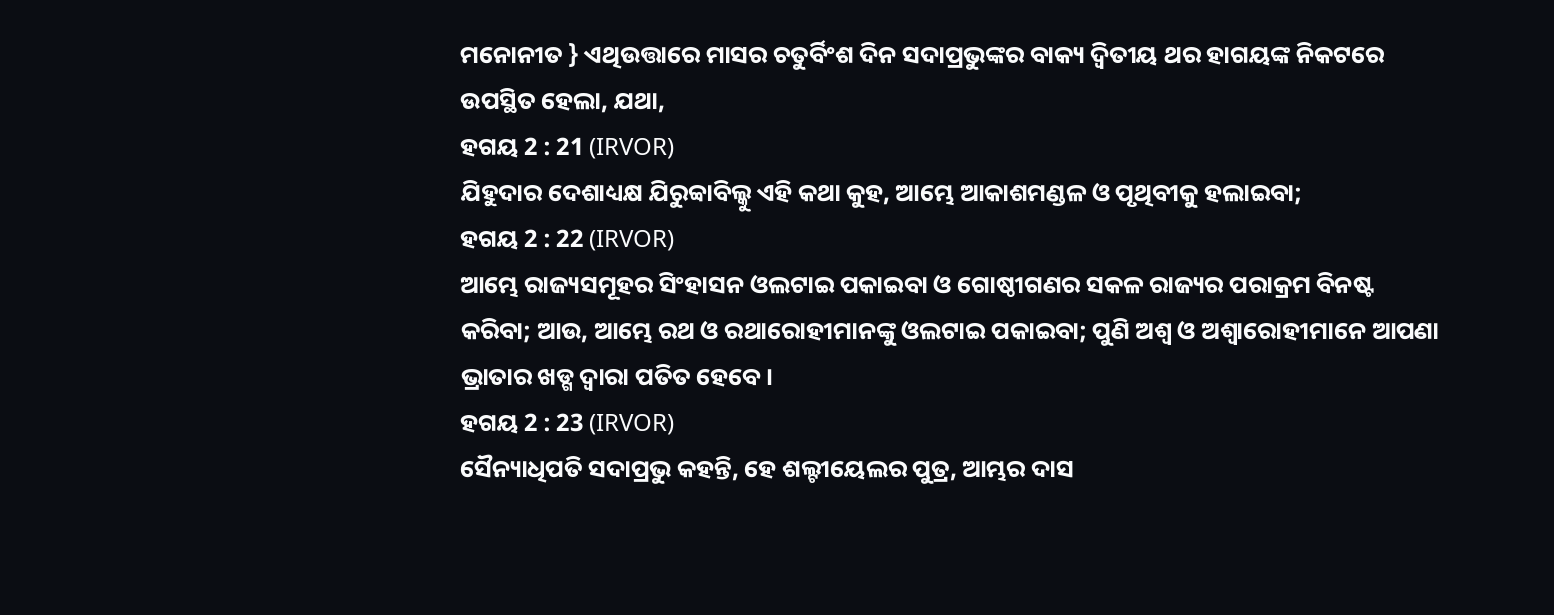ମନୋନୀତ } ଏଥିଉତ୍ତାରେ ମାସର ଚତୁର୍ବିଂଶ ଦିନ ସଦାପ୍ରଭୁଙ୍କର ବାକ୍ୟ ଦ୍ୱିତୀୟ ଥର ହାଗୟଙ୍କ ନିକଟରେ ଉପସ୍ଥିତ ହେଲା, ଯଥା,
ହଗୟ 2 : 21 (IRVOR)
ଯିହୁଦାର ଦେଶାଧ୍ୟକ୍ଷ ଯିରୁବ୍ବାବିଲ୍କୁ ଏହି କଥା କୁହ, ଆମ୍ଭେ ଆକାଶମଣ୍ଡଳ ଓ ପୃଥିବୀକୁ ହଲାଇବା;
ହଗୟ 2 : 22 (IRVOR)
ଆମ୍ଭେ ରାଜ୍ୟସମୂହର ସିଂହାସନ ଓଲଟାଇ ପକାଇବା ଓ ଗୋଷ୍ଠୀଗଣର ସକଳ ରାଜ୍ୟର ପରାକ୍ରମ ବିନଷ୍ଟ କରିବା; ଆଉ, ଆମ୍ଭେ ରଥ ଓ ରଥାରୋହୀମାନଙ୍କୁ ଓଲଟାଇ ପକାଇବା; ପୁଣି ଅଶ୍ୱ ଓ ଅଶ୍ୱାରୋହୀମାନେ ଆପଣା ଭ୍ରାତାର ଖଡ୍ଗ ଦ୍ୱାରା ପତିତ ହେବେ।
ହଗୟ 2 : 23 (IRVOR)
ସୈନ୍ୟାଧିପତି ସଦାପ୍ରଭୁ କହନ୍ତି, ହେ ଶଲ୍ଟୀୟେଲର ପୁତ୍ର, ଆମ୍ଭର ଦାସ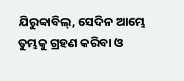ଯିରୁବ୍ବାବିଲ୍, ସେଦିନ ଆମ୍ଭେ ତୁମ୍ଭକୁ ଗ୍ରହଣ କରିବା ଓ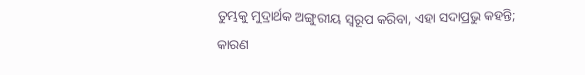ତୁମ୍ଭକୁ ମୁଦ୍ରାର୍ଥକ ଅଙ୍ଗୁରୀୟ ସ୍ୱରୂପ କରିବା, ଏହା ସଦାପ୍ରଭୁ କହନ୍ତି; କାରଣ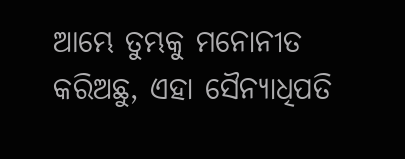ଆମ୍ଭେ ତୁମ୍ଭକୁ ମନୋନୀତ କରିଅଛୁ, ଏହା ସୈନ୍ୟାଧିପତି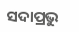ସଦାପ୍ରଭୁ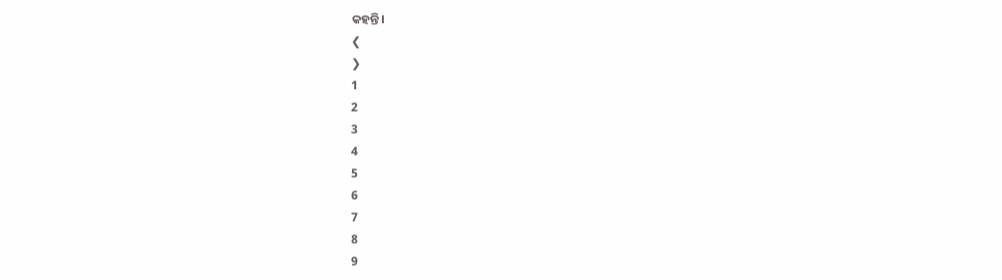କହନ୍ତି।
❮
❯
1
2
3
4
5
6
7
8
9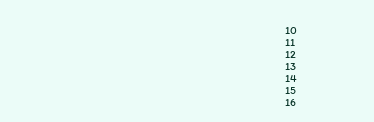10
11
12
13
14
15
16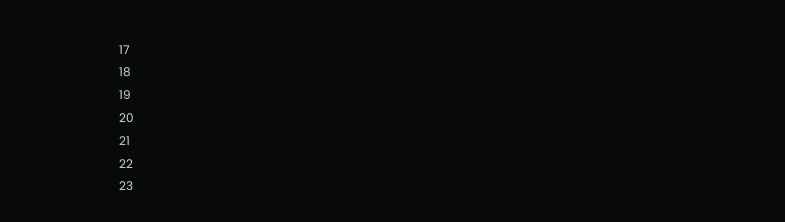17
18
19
20
21
22
23